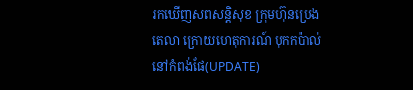រកឃើញសពសន្តិសុខ ក្រុមហ៊ុនប្រេង តេលា ក្រោយហេតុការណ៍ បុកកប៉ាល់ នៅកំពង់ផែ(UPDATE)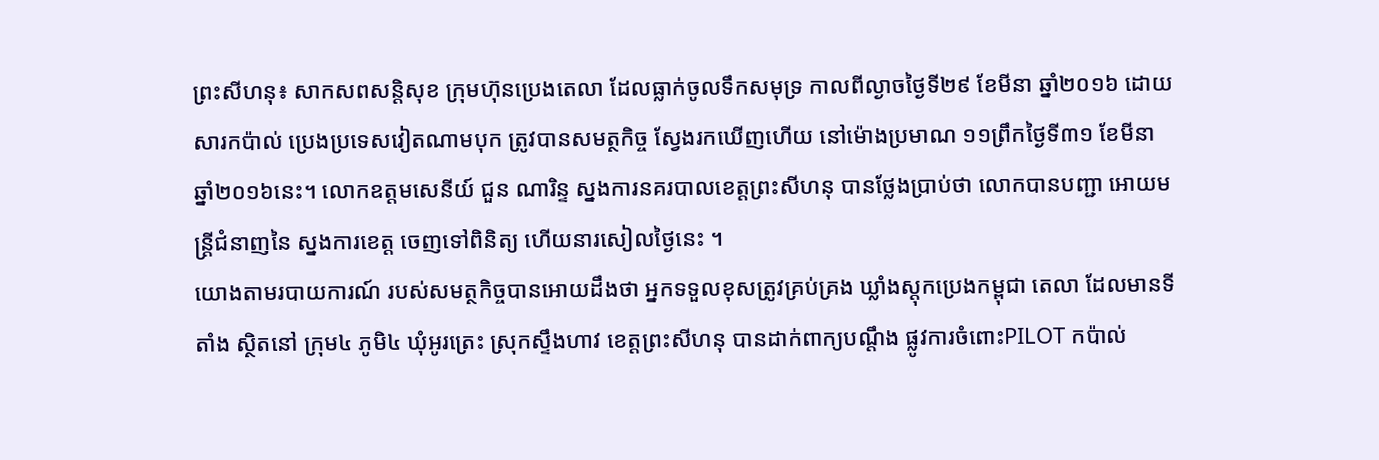ព្រះសីហនុ៖ សាកសពសន្តិសុខ ក្រុមហ៊ុនប្រេងតេលា ដែលធ្លាក់ចូលទឹកសមុទ្រ កាលពីល្ងាចថ្ងៃទី២៩ ខែមីនា ឆ្នាំ២០១៦ ដោយសារកប៉ាល់ ប្រេងប្រទេសវៀតណាមបុក ត្រូវបានសមត្ថកិច្ច ស្វែងរកឃើញហើយ នៅម៉ោងប្រមាណ ១១ព្រឹកថ្ងៃទី៣១ ខែមីនា ឆ្នាំ២០១៦នេះ។ លោកឧត្តមសេនីយ៍ ជួន ណារិន្ទ ស្នងការនគរបាលខេត្តព្រះសីហនុ បានថ្លែងប្រាប់ថា លោកបានបញ្ជា អោយមន្ត្រីជំនាញនៃ ស្នងការខេត្ត ចេញទៅពិនិត្យ ហើយនារសៀលថ្ងៃនេះ ។
យោងតាមរបាយការណ៍ របស់សមត្ថកិច្ចបានអោយដឹងថា អ្នកទទួលខុសត្រូវគ្រប់គ្រង ឃ្លាំងស្តុកប្រេងកម្ពុជា តេលា ដែលមានទីតាំង ស្ថិតនៅ ក្រុម៤ ភូមិ៤ ឃុំអូរត្រេះ ស្រុកស្ទឹងហាវ ខេត្តព្រះសីហនុ បានដាក់ពាក្យបណ្តឹង ផ្លូវការចំពោះPILOT កប៉ាល់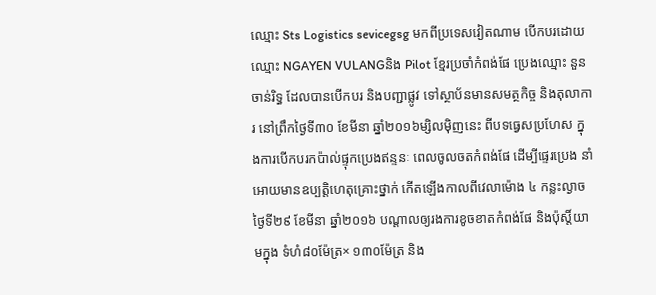ឈ្មោះ Sts Logistics sevicegsg មកពីប្រទេសវៀតណាម បើកបរដោយឈ្មោះ NGAYEN VULANGនិង Pilot ខ្មែរប្រចាំកំពង់ផែ ប្រេងឈ្មោះ នួន ចាន់រិទ្ធ ដែលបានបើកបរ និងបញ្ជាផ្លូវ ទៅស្ថាប័នមានសមត្ថកិច្ច និងតុលាការ នៅព្រឹកថ្ងៃទី៣០ ខែមីនា ឆ្នាំ២០១៦ម្សិលម៉ិញនេះ ពីបទធ្វេសប្រហែស ក្នុងការបើកបរកប៉ាល់ផ្ទុកប្រេងឥន្ទនៈ ពេលចូលចតកំពង់ផែ ដើម្បីផ្ទេរប្រេង នាំអោយមានឧប្បត្តិហេតុគ្រោះថ្នាក់ កើតឡើងកាលពីវេលាម៉ោង ៤ កន្លះល្ងាចថ្ងៃទី២៩ ខែមីនា ឆ្នាំ២០១៦ បណ្តាលឲ្យរងការខូចខាតកំពង់ផែ និងប៉ុស្តិ៍យាមក្នុង ទំហំ៨០ម៉ែត្រ× ១៣០ម៉ែត្រ និង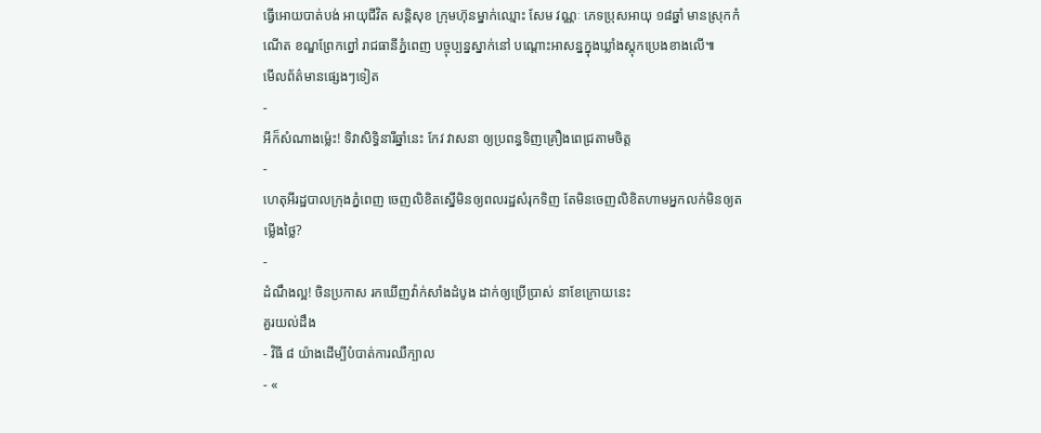ធ្វើអោយបាត់បង់ អាយុជីវិត សន្តិសុខ ក្រុមហ៊ុនម្នាក់ឈ្មោះ សែម វណ្ណៈ ភេទប្រុសអាយុ ១៨ឆ្នាំ មានស្រុកកំណើត ខណ្ឌព្រែកព្នៅ រាជធានីភ្នំពេញ បច្ចុប្បន្នស្នាក់នៅ បណ្តោះអាសន្នក្នុងឃ្លាំងស្តុកប្រេងខាងលើ៕
មើលព័ត៌មានផ្សេងៗទៀត
-
អីក៏សំណាងម្ល៉េះ! ទិវាសិទ្ធិនារីឆ្នាំនេះ កែវ វាសនា ឲ្យប្រពន្ធទិញគ្រឿងពេជ្រតាមចិត្ត
-
ហេតុអីរដ្ឋបាលក្រុងភ្នំពេញ ចេញលិខិតស្នើមិនឲ្យពលរដ្ឋសំរុកទិញ តែមិនចេញលិខិតហាមអ្នកលក់មិនឲ្យតម្លើងថ្លៃ?
-
ដំណឹងល្អ! ចិនប្រកាស រកឃើញវ៉ាក់សាំងដំបូង ដាក់ឲ្យប្រើប្រាស់ នាខែក្រោយនេះ
គួរយល់ដឹង
- វិធី ៨ យ៉ាងដើម្បីបំបាត់ការឈឺក្បាល
- «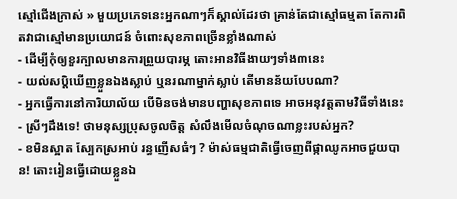ស្មៅជើងក្រាស់ » មួយប្រភេទនេះអ្នកណាៗក៏ស្គាល់ដែរថា គ្រាន់តែជាស្មៅធម្មតា តែការពិតវាជាស្មៅមានប្រយោជន៍ ចំពោះសុខភាពច្រើនខ្លាំងណាស់
- ដើម្បីកុំឲ្យខួរក្បាលមានការព្រួយបារម្ភ តោះអានវិធីងាយៗទាំង៣នេះ
- យល់សប្តិឃើញខ្លួនឯងស្លាប់ ឬនរណាម្នាក់ស្លាប់ តើមានន័យបែបណា?
- អ្នកធ្វើការនៅការិយាល័យ បើមិនចង់មានបញ្ហាសុខភាពទេ អាចអនុវត្តតាមវិធីទាំងនេះ
- ស្រីៗដឹងទេ! ថាមនុស្សប្រុសចូលចិត្ត សំលឹងមើលចំណុចណាខ្លះរបស់អ្នក?
- ខមិនស្អាត ស្បែកស្រអាប់ រន្ធញើសធំៗ ? ម៉ាស់ធម្មជាតិធ្វើចេញពីផ្កាឈូកអាចជួយបាន! តោះរៀនធ្វើដោយខ្លួនឯ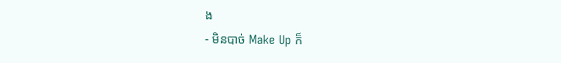ង
- មិនបាច់ Make Up ក៏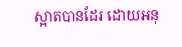ស្អាតបានដែរ ដោយអនុ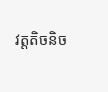វត្តតិចនិច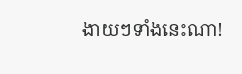ងាយៗទាំងនេះណា!